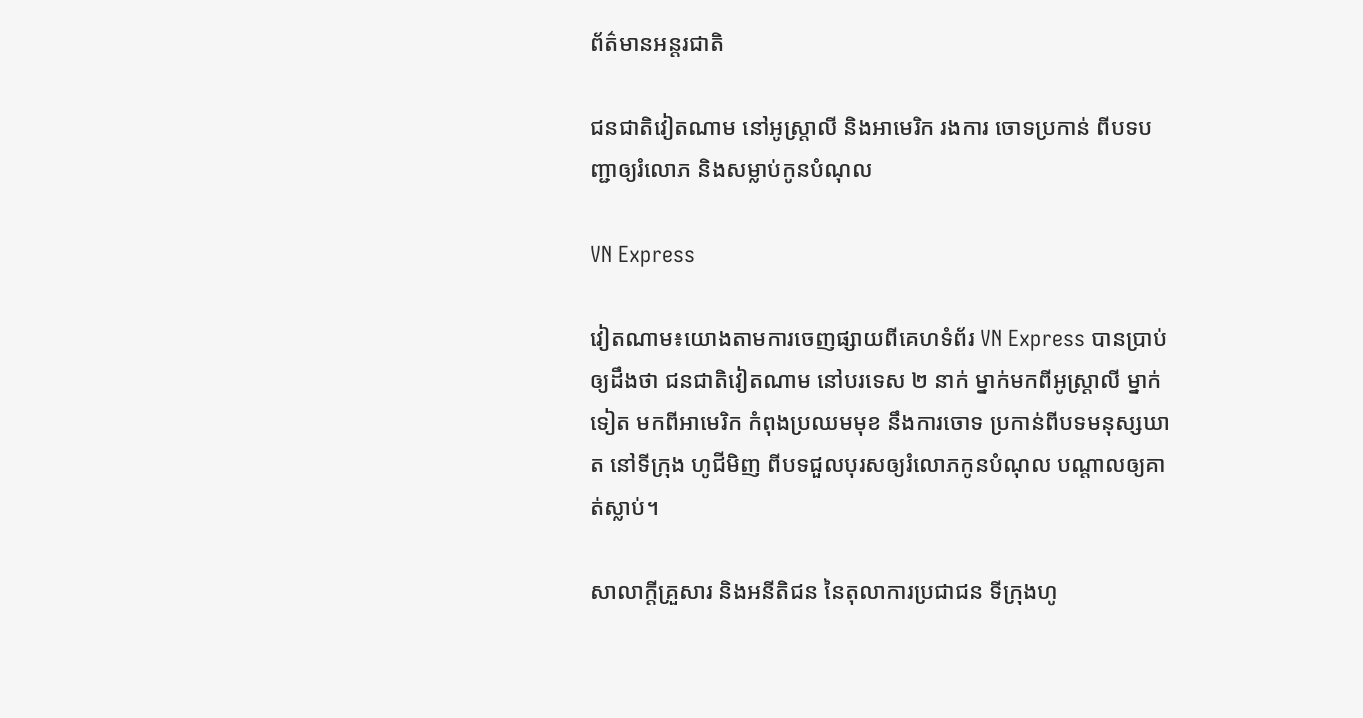ព័ត៌មានអន្តរជាតិ

ជនជាតិវៀតណាម នៅអូស្ត្រាលី និងអាមេរិក រងការ ចោទប្រកាន់ ពីបទបញ្ជាឲ្យរំលោភ និងសម្លាប់កូនបំណុល

VN Express

វៀតណាម៖យោងតាមការចេញផ្សាយពីគេហទំព័រ VN Express បានប្រាប់ឲ្យដឹងថា ជនជាតិវៀតណាម នៅបរទេស ២ នាក់ ម្នាក់មកពីអូស្ត្រាលី ម្នាក់ទៀត មកពីអាមេរិក កំពុងប្រឈមមុខ នឹងការចោទ ប្រកាន់ពីបទមនុស្សឃាត នៅទីក្រុង ហូជីមិញ ពីបទជួលបុរសឲ្យរំលោភកូនបំណុល បណ្តាលឲ្យគាត់ស្លាប់។

សាលាក្តីគ្រួសារ និងអនីតិជន នៃតុលាការប្រជាជន ទីក្រុងហូ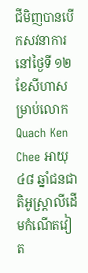ជីមិញបានបើកសវនាការនៅថ្ងៃទី ១២ ខែសីហាសម្រាប់លោក Quach Ken Chee អាយុ ៤៨ ឆ្នាំជនជាតិអូស្ត្រាលីដើមកំណើតវៀត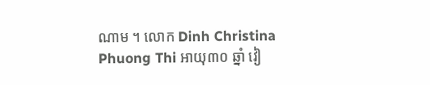ណាម ។ លោក Dinh Christina Phuong Thi អាយុ៣០ ឆ្នាំ វៀ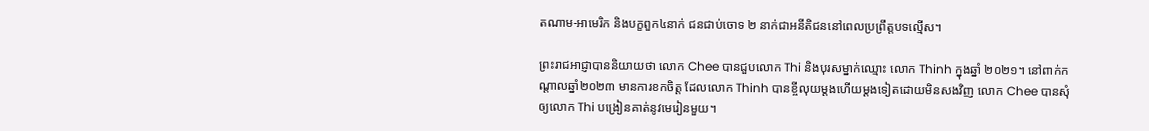តណាម-អាមេរិក និងបក្ខពួក៤នាក់ ជនជាប់ចោទ ២ នាក់ជាអនីតិជននៅពេលប្រព្រឹត្តបទល្មើស។

ព្រះរាជអាជ្ញាបាននិយាយថា លោក Chee បានជួបលោក Thi និងបុរសម្នាក់ឈ្មោះ លោក Thinh ក្នុងឆ្នាំ ២០២១។ នៅពាក់កណ្តាលឆ្នាំ២០២៣ មានការខកចិត្ត ដែលលោក Thinh បានខ្ចីលុយម្តងហើយម្តងទៀតដោយមិនសងវិញ លោក Chee បានសុំឲ្យលោក Thi បង្រៀនគាត់នូវមេរៀនមួយ។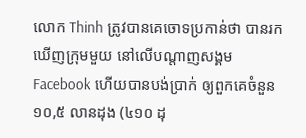លោក Thinh ត្រូវបានគេចោទប្រកាន់ថា បានរកឃើញក្រុមមួយ នៅលើបណ្តាញសង្គម Facebook ហើយបានបង់ប្រាក់ ឲ្យពួកគេចំនួន ១០,៥ លានដុង (៤១០ ដុ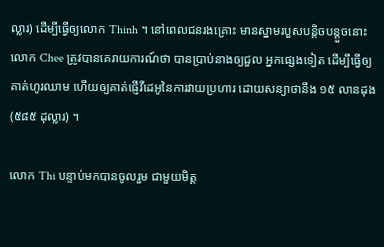ល្លារ) ដើម្បីធ្វើឲ្យលោក Thinh ។ នៅពេលជនរងគ្រោះ មានស្នាមរបួសបន្តិចបន្តួចនោះ លោក Chee ត្រូវបានគេរាយការណ៍ថា បានប្រាប់នាងឲ្យជួល អ្នកផ្សេងទៀត ដើម្បីធ្វើឲ្យគាត់ហូរឈាម ហើយឲ្យគាត់ផ្ញើវីដេអូនៃការវាយប្រហារ ដោយសន្យាថានឹង ១៥ លានដុង (៥៨៥ ដុល្លារ) ។

លោក Thi បន្ទាប់មកបានចូលរួម ជាមួយមិត្ត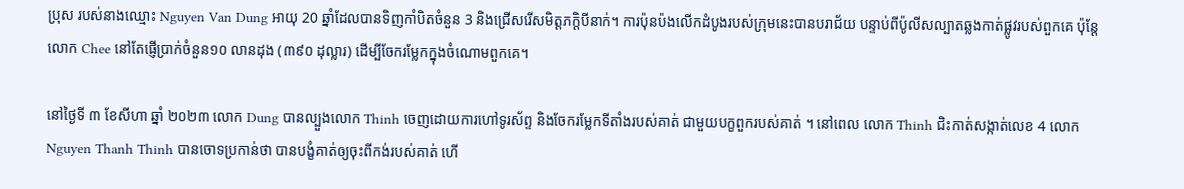ប្រុស របស់នាងឈ្មោះ Nguyen Van Dung អាយុ 20 ឆ្នាំដែលបានទិញកាំបិតចំនួន 3 និងជ្រើសរើសមិត្តភក្តិបីនាក់។ ការប៉ុនប៉ងលើកដំបូងរបស់ក្រុមនេះបានបរាជ័យ បន្ទាប់ពីប៉ូលីសល្បាតឆ្លងកាត់ផ្លូវរបស់ពួកគេ ប៉ុន្តែលោក Chee នៅតែផ្ញើប្រាក់ចំនួន១០ លានដុង (៣៩០ ដុល្លារ) ដើម្បីចែករម្លែកក្នុងចំណោមពួកគេ។

នៅថ្ងៃទី ៣ ខែសីហា ឆ្នាំ ២០២៣ លោក Dung បានល្បួងលោក Thinh ចេញដោយការហៅទូរស័ព្ទ និងចែករម្លែកទីតាំងរបស់គាត់ ជាមួយបក្ខពួករបស់គាត់ ។ នៅពេល លោក Thinh ជិះកាត់សង្កាត់លេខ 4 លោក Nguyen Thanh Thinh បានចោទប្រកាន់ថា បានបង្ខំគាត់ឲ្យចុះពីកង់របស់គាត់ ហើ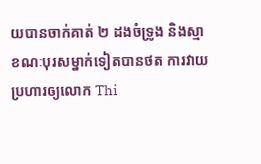យបានចាក់គាត់ ២ ដងចំទ្រូង និងស្មា ខណៈបុរសម្នាក់ទៀតបានថត ការវាយប្រហារឲ្យលោក Thi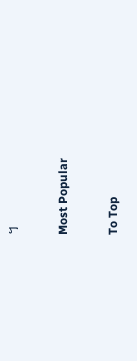។

Most Popular

To Top